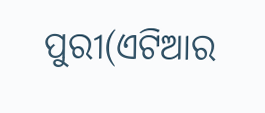ପୁରୀ(ଏଟିଆର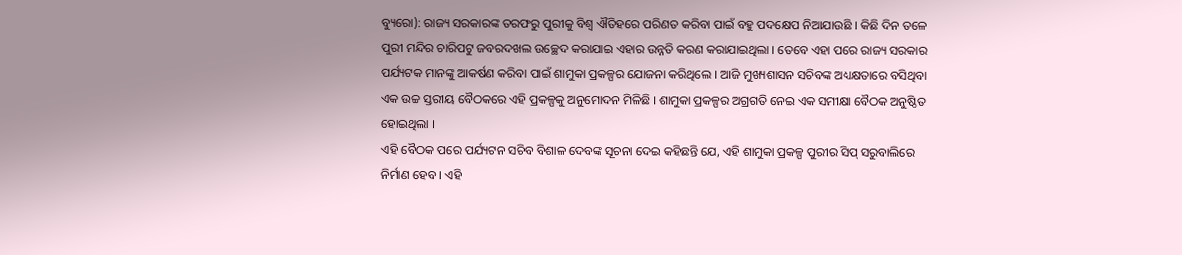ବ୍ୟୁରୋ): ରାଜ୍ୟ ସରକାରଙ୍କ ତରଫରୁ ପୁରୀକୁ ବିଶ୍ୱ ଐତିହରେ ପରିଣତ କରିବା ପାଇଁ ବହୁ ପଦକ୍ଷେପ ନିଆଯାଉଛି । କିଛି ଦିନ ତଳେ ପୁରୀ ମନ୍ଦିର ଚାରିପଟୁ ଜବରଦଖଲ ଉଚ୍ଛେଦ କରାଯାଇ ଏହାର ଉନ୍ନତି କରଣ କରାଯାଇଥିଲା । ତେବେ ଏହା ପରେ ରାଜ୍ୟ ସରକାର ପର୍ଯ୍ୟଟକ ମାନଙ୍କୁ ଆକର୍ଷଣ କରିବା ପାଇଁ ଶାମୁକା ପ୍ରକଳ୍ପର ଯୋଜନା କରିଥିଲେ । ଆଜି ମୁଖ୍ୟଶାସନ ସଚିବଙ୍କ ଅଧ୍ୟକ୍ଷତାରେ ବସିଥିବା ଏକ ଉଚ୍ଚ ସ୍ତରୀୟ ବୈଠକରେ ଏହି ପ୍ରକଳ୍ପକୁ ଅନୁମୋଦନ ମିଳିଛି । ଶାମୁକା ପ୍ରକଳ୍ପର ଅଗ୍ରଗତି ନେଇ ଏକ ସମୀକ୍ଷା ବୈଠକ ଅନୁଷ୍ଠିତ ହୋଇଥିଲା ।
ଏହି ବୈଠକ ପରେ ପର୍ଯ୍ୟଟନ ସଚିବ ବିଶାଳ ଦେବଙ୍କ ସୂଚନା ଦେଇ କହିଛନ୍ତି ଯେ, ଏହି ଶାମୁକା ପ୍ରକଳ୍ପ ପୁରୀର ସିପ୍ ସରୁବାଲିରେ ନିର୍ମାଣ ହେବ । ଏହି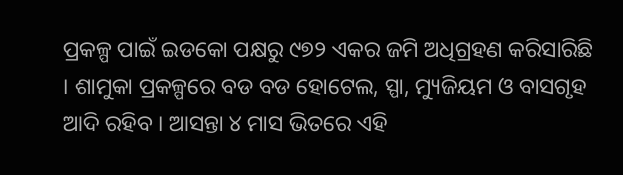ପ୍ରକଳ୍ପ ପାଇଁ ଇଡକୋ ପକ୍ଷରୁ ୯୭୨ ଏକର ଜମି ଅଧିଗ୍ରହଣ କରିସାରିଛି । ଶାମୁକା ପ୍ରକଳ୍ପରେ ବଡ ବଡ ହୋଟେଲ, ସ୍ପା, ମ୍ୟୁଜିୟମ ଓ ବାସଗୃହ ଆଦି ରହିବ । ଆସନ୍ତା ୪ ମାସ ଭିତରେ ଏହି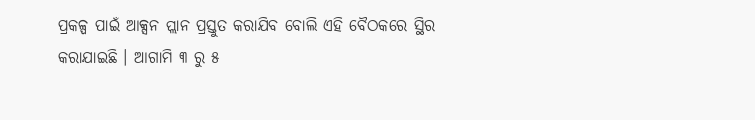ପ୍ରକଳ୍ପ ପାଇଁ ଆକ୍ସନ ପ୍ଲାନ ପ୍ରସ୍ତୁତ କରାଯିବ ବୋଲି ଏହି ବୈଠକରେ ସ୍ଥିର କରାଯାଇଛି । ଆଗାମି ୩ ରୁ ୫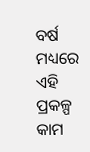ବର୍ଷ ମଧ୍ୟରେ ଏହି ପ୍ରକଳ୍ପ କାମ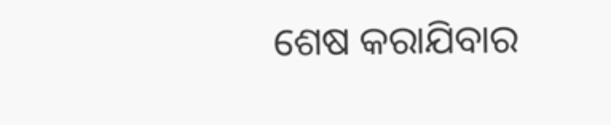ଶେଷ କରାଯିବାର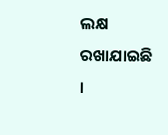ଲକ୍ଷ ରଖାଯାଇଛି ।